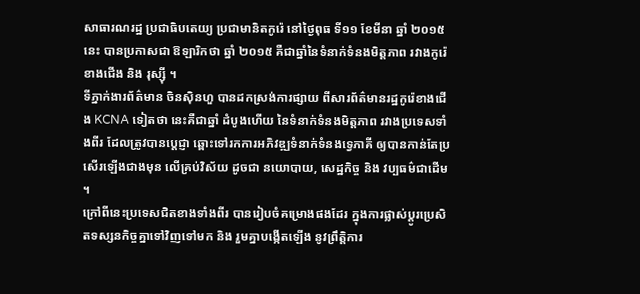សាធារណរដ្ឋ ប្រជាធិបតេយ្យ ប្រជាមានិតកូរ៉េ នៅថ្ងៃពុធ ទី១១ ខែមីនា ឆ្នាំ ២០១៥ នេះ បានប្រកាសជា ឱឡារិកថា ឆ្នាំ ២០១៥ គឺជាឆ្នាំនៃទំនាក់ទំនងមិត្តភាព រវាងកូរ៉េខាងជើង និង រុស្ស៊ី ។
ទីភ្នាក់ងារព័ត៌មាន ចិនស៊ិនហួ បានដកស្រង់ការផ្សាយ ពីសារព័ត៌មានរដ្ឋកូរ៉េខាងជើង KCNA ទៀតថា នេះគឺជាឆ្នាំ ដំបូងហើយ នៃទំនាក់ទំនងមិត្តភាព រវាងប្រទេសទាំងពីរ ដែលត្រូវបានប្តេជ្ញា ឆ្ពោះទៅរកការអភិវឌ្ឍទំនាក់ទំនងទ្វេភាគី ឲ្យបានកាន់តែប្រសើរឡើងជាងមុន លើគ្រប់វិស័យ ដូចជា នយោបាយ, សេដ្ឋកិច្ច និង វប្បធម៌ជាដើម ។
ក្រៅពីនេះប្រទេសជិតខាងទាំងពីរ បានរៀបចំគម្រោងផងដែរ ក្នុងការផ្លាស់ប្តូរប្រេសិតទស្សនកិច្ចគ្នាទៅវិញទៅមក និង រួមគ្នាបង្កើតឡើង នូវព្រឹត្តិការ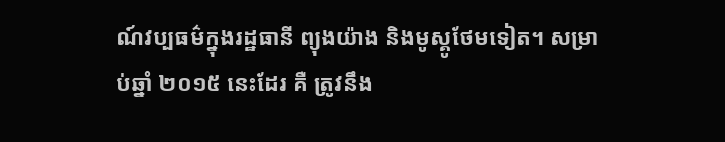ណ៍វប្បធម៌ក្នុងរដ្ឋធានី ព្យុងយ៉ាង និងមូស្គូថែមទៀត។ សម្រាប់ឆ្នាំ ២០១៥ នេះដែរ គឺ ត្រូវនឹង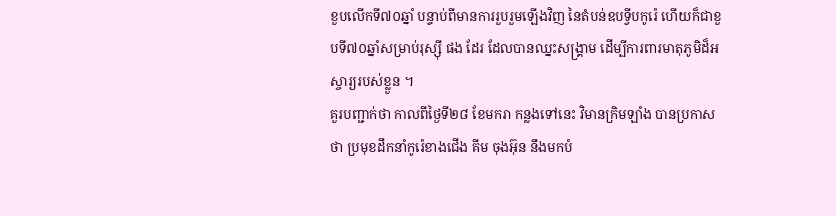ខួបលើកទី៧០ឆ្នាំ បន្ទាប់ពីមានការរួបរួមឡើងវិញ នៃតំបន់ឧបទ្វីបកូរ៉េ ហើយក៏ជាខួបទី៧០ឆ្នាំសម្រាប់រុស្ស៊ី ផង ដែរ ដែលបានឈ្នះសង្គ្រាម ដើម្បីការពារមាតុភូមិដ៏អស្ចារ្យរបស់ខ្លួន ។
គួរបញ្ជាក់ថា កាលពីថ្ងៃទី២៨ ខែមករា កន្លងទៅនេះ វិមានក្រិមឡាំង បានប្រកាសថា ប្រមុខដឹកនាំកូរ៉េខាងជើង គីម ចុងអ៊ុន នឹងមកបំ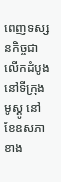ពេញទស្សនកិច្ចជាលើកដំបូង នៅទីក្រុង មូស្គូ នៅខែឧសភាខាង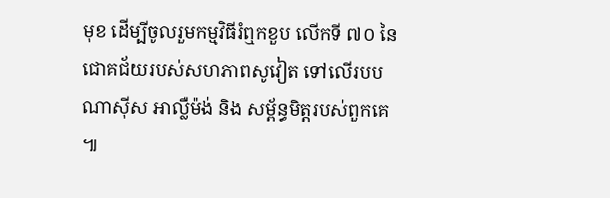មុខ ដើម្បីចូលរួមកម្មវិធីរំឮកខួប លើកទី ៧០ នៃជោគជ័យរបស់សហភាពសូវៀត ទៅលើរបបណាស៊ីស អាល្លឺម៉ង់ និង សម្ព័ន្ធមិត្តរបស់ពួកគេ ៕